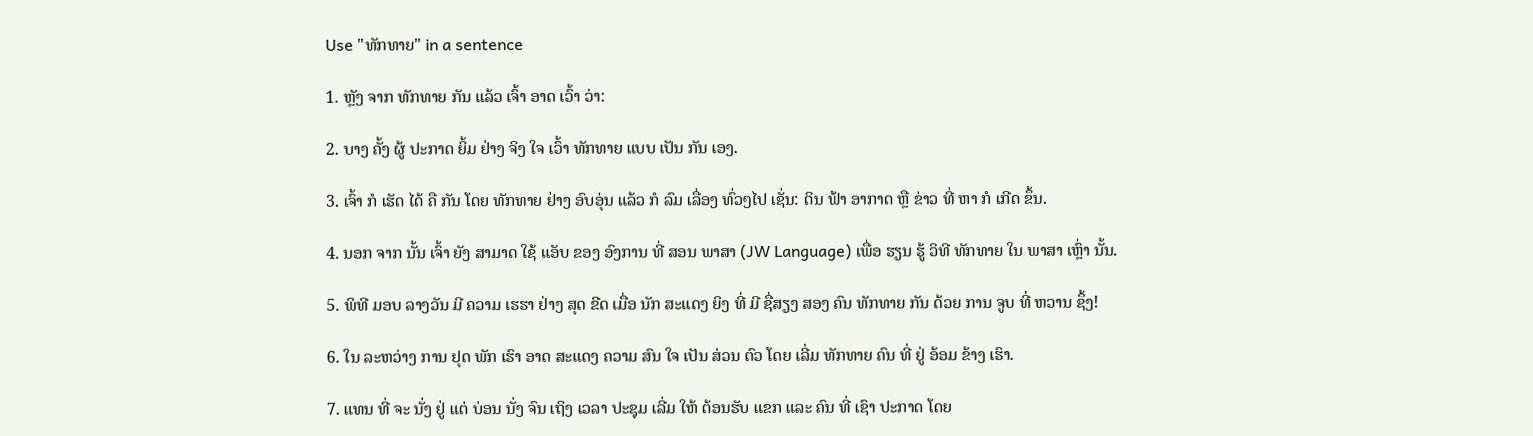Use "ທັກທາຍ" in a sentence

1. ຫຼັງ ຈາກ ທັກທາຍ ກັນ ແລ້ວ ເຈົ້າ ອາດ ເວົ້າ ວ່າ:

2. ບາງ ຄັ້ງ ຜູ້ ປະກາດ ຍິ້ມ ຢ່າງ ຈິງ ໃຈ ເວົ້າ ທັກທາຍ ແບບ ເປັນ ກັນ ເອງ.

3. ເຈົ້າ ກໍ ເຮັດ ໄດ້ ຄື ກັນ ໂດຍ ທັກທາຍ ຢ່າງ ອົບອຸ່ນ ແລ້ວ ກໍ ລົມ ເລື່ອງ ທົ່ວໆໄປ ເຊັ່ນ: ດິນ ຟ້າ ອາກາດ ຫຼື ຂ່າວ ທີ່ ຫາ ກໍ ເກີດ ຂຶ້ນ.

4. ນອກ ຈາກ ນັ້ນ ເຈົ້າ ຍັງ ສາມາດ ໃຊ້ ແອັບ ຂອງ ອົງການ ທີ່ ສອນ ພາສາ (JW Language) ເພື່ອ ຮຽນ ຮູ້ ວິທີ ທັກທາຍ ໃນ ພາສາ ເຫຼົ່າ ນັ້ນ.

5. ພິທີ ມອບ ລາງວັນ ມີ ຄວາມ ເຮຮາ ຢ່າງ ສຸດ ຂີດ ເມື່ອ ນັກ ສະແດງ ຍິງ ທີ່ ມີ ຊື່ສຽງ ສອງ ຄົນ ທັກທາຍ ກັນ ດ້ວຍ ການ ຈູບ ທີ່ ຫວານ ຊຶ້ງ!

6. ໃນ ລະຫວ່າງ ການ ຢຸດ ພັກ ເຮົາ ອາດ ສະແດງ ຄວາມ ສົນ ໃຈ ເປັນ ສ່ວນ ຕົວ ໂດຍ ເລີ່ມ ທັກທາຍ ຄົນ ທີ່ ຢູ່ ອ້ອມ ຂ້າງ ເຮົາ.

7. ແທນ ທີ່ ຈະ ນັ່ງ ຢູ່ ແຕ່ ບ່ອນ ນັ່ງ ຈົນ ເຖິງ ເວລາ ປະຊຸມ ເລີ່ມ ໃຫ້ ຕ້ອນຮັບ ແຂກ ແລະ ຄົນ ທີ່ ເຊົາ ປະກາດ ໂດຍ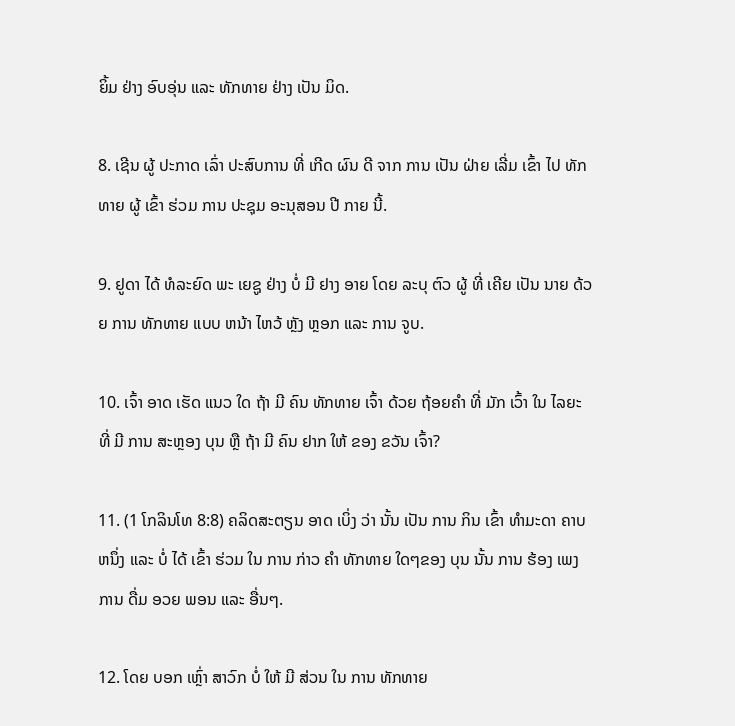ຍິ້ມ ຢ່າງ ອົບອຸ່ນ ແລະ ທັກທາຍ ຢ່າງ ເປັນ ມິດ.

8. ເຊີນ ຜູ້ ປະກາດ ເລົ່າ ປະສົບການ ທີ່ ເກີດ ຜົນ ດີ ຈາກ ການ ເປັນ ຝ່າຍ ເລີ່ມ ເຂົ້າ ໄປ ທັກທາຍ ຜູ້ ເຂົ້າ ຮ່ວມ ການ ປະຊຸມ ອະນຸສອນ ປີ ກາຍ ນີ້.

9. ຢູດາ ໄດ້ ທໍລະຍົດ ພະ ເຍຊູ ຢ່າງ ບໍ່ ມີ ຢາງ ອາຍ ໂດຍ ລະບຸ ຕົວ ຜູ້ ທີ່ ເຄີຍ ເປັນ ນາຍ ດ້ວຍ ການ ທັກທາຍ ແບບ ຫນ້າ ໄຫວ້ ຫຼັງ ຫຼອກ ແລະ ການ ຈູບ.

10. ເຈົ້າ ອາດ ເຮັດ ແນວ ໃດ ຖ້າ ມີ ຄົນ ທັກທາຍ ເຈົ້າ ດ້ວຍ ຖ້ອຍຄໍາ ທີ່ ມັກ ເວົ້າ ໃນ ໄລຍະ ທີ່ ມີ ການ ສະຫຼອງ ບຸນ ຫຼື ຖ້າ ມີ ຄົນ ຢາກ ໃຫ້ ຂອງ ຂວັນ ເຈົ້າ?

11. (1 ໂກລິນໂທ 8:8) ຄລິດສະຕຽນ ອາດ ເບິ່ງ ວ່າ ນັ້ນ ເປັນ ການ ກິນ ເຂົ້າ ທໍາມະດາ ຄາບ ຫນຶ່ງ ແລະ ບໍ່ ໄດ້ ເຂົ້າ ຮ່ວມ ໃນ ການ ກ່າວ ຄໍາ ທັກທາຍ ໃດໆຂອງ ບຸນ ນັ້ນ ການ ຮ້ອງ ເພງ ການ ດື່ມ ອວຍ ພອນ ແລະ ອື່ນໆ.

12. ໂດຍ ບອກ ເຫຼົ່າ ສາວົກ ບໍ່ ໃຫ້ ມີ ສ່ວນ ໃນ ການ ທັກທາຍ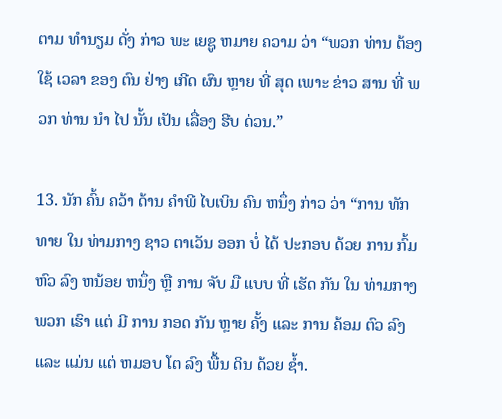ຕາມ ທໍານຽມ ດັ່ງ ກ່າວ ພະ ເຍຊູ ຫມາຍ ຄວາມ ວ່າ “ພວກ ທ່ານ ຕ້ອງ ໃຊ້ ເວລາ ຂອງ ຕົນ ຢ່າງ ເກີດ ຜົນ ຫຼາຍ ທີ່ ສຸດ ເພາະ ຂ່າວ ສານ ທີ່ ພວກ ທ່ານ ນໍາ ໄປ ນັ້ນ ເປັນ ເລື່ອງ ຮີບ ດ່ວນ.”

13. ນັກ ຄົ້ນ ຄວ້າ ດ້ານ ຄໍາພີ ໄບເບິນ ຄົນ ຫນຶ່ງ ກ່າວ ວ່າ “ການ ທັກທາຍ ໃນ ທ່າມກາງ ຊາວ ຕາເວັນ ອອກ ບໍ່ ໄດ້ ປະກອບ ດ້ວຍ ການ ກົ້ມ ຫົວ ລົງ ຫນ້ອຍ ຫນຶ່ງ ຫຼື ການ ຈັບ ມື ແບບ ທີ່ ເຮັດ ກັນ ໃນ ທ່າມກາງ ພວກ ເຮົາ ແຕ່ ມີ ການ ກອດ ກັນ ຫຼາຍ ຄັ້ງ ແລະ ການ ຄ້ອມ ຕົວ ລົງ ແລະ ແມ່ນ ແຕ່ ຫມອບ ໂຕ ລົງ ພື້ນ ດິນ ດ້ວຍ ຊໍ້າ.